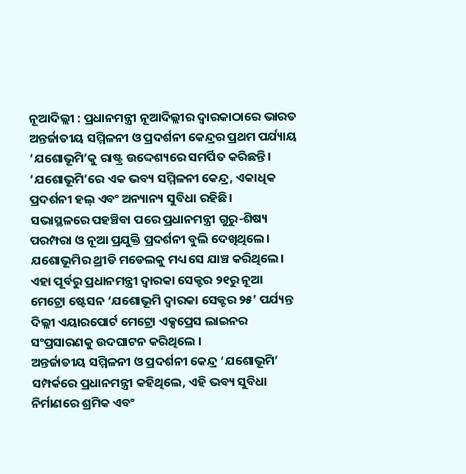ନୂଆଦିଲ୍ଲୀ : ପ୍ରଧାନମନ୍ତ୍ରୀ ନୂଆଦିଲ୍ଲୀର ଦ୍ୱାରକାଠାରେ ଭାରତ ଅନ୍ତର୍ଜାତୀୟ ସମ୍ମିଳନୀ ଓ ପ୍ରଦର୍ଶନୀ କେନ୍ଦ୍ରର ପ୍ରଥମ ପର୍ଯ୍ୟାୟ ‘ଯଶୋଭୂମି’କୁ ରାଷ୍ଟ୍ର ଉଦ୍ଦେଶ୍ୟରେ ସମର୍ପିତ କରିଛନ୍ତି । ‘ଯଶୋଭୂମି’ରେ ଏକ ଭବ୍ୟ ସମ୍ମିଳନୀ କେନ୍ଦ୍ର, ଏକାଧିକ ପ୍ରଦର୍ଶନୀ ହଲ୍ ଏବଂ ଅନ୍ୟାନ୍ୟ ସୁବିଧା ରହିଛି।
ସଭାସ୍ଥଳରେ ପହଞ୍ଚିବା ପରେ ପ୍ରଧାନମନ୍ତ୍ରୀ ଗୁରୁ-ଶିଷ୍ୟ ପରମ୍ପରା ଓ ନୂଆ ପ୍ରଯୁକ୍ତି ପ୍ରଦର୍ଶନୀ ବୁଲି ଦେଖିଥିଲେ। ଯଶୋଭୂମିର ଥ୍ରୀଡି ମଡେଲକୁ ମଧ୍ୟ ସେ ଯାଞ୍ଚ କରିଥିଲେ। ଏହା ପୂର୍ବରୁ ପ୍ରଧାନମନ୍ତ୍ରୀ ଦ୍ୱାରକା ସେକ୍ଟର ୨୧ରୁ ନୂଆ ମେଟ୍ରୋ ଷ୍ଟେସନ ‘ଯଶୋଭୂମି ଦ୍ୱାରକା ସେକ୍ଟର ୨୫’ ପର୍ଯ୍ୟନ୍ତ ଦିଲ୍ଲୀ ଏୟାରପୋର୍ଟ ମେଟ୍ରୋ ଏକ୍ସପ୍ରେସ ଲାଇନର ସଂପ୍ରସାରଣକୁ ଉଦଘାଟନ କରିଥିଲେ ।
ଅନ୍ତର୍ଜାତୀୟ ସମ୍ମିଳନୀ ଓ ପ୍ରଦର୍ଶନୀ କେନ୍ଦ୍ର ‘ଯଶୋଭୂମି’ ସମ୍ପର୍କରେ ପ୍ରଧାନମନ୍ତ୍ରୀ କହିଥିଲେ, ଏହି ଭବ୍ୟ ସୁବିଧା ନିର୍ମାଣରେ ଶ୍ରମିକ ଏବଂ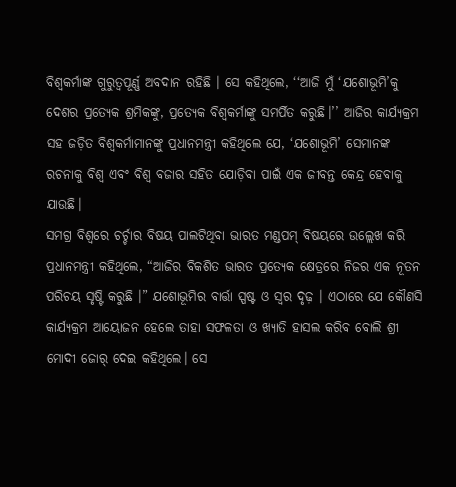ବିଶ୍ୱକର୍ମାଙ୍କ ଗୁରୁତ୍ୱପୂର୍ଣ୍ଣ ଅବଦାନ ରହିଛି । ସେ କହିଥିଲେ, ‘‘ଆଜି ମୁଁ ‘ଯଶୋଭୂମି’କୁ ଦେଶର ପ୍ରତ୍ୟେକ ଶ୍ରମିକଙ୍କୁ, ପ୍ରତ୍ୟେକ ବିଶ୍ୱକର୍ମାଙ୍କୁ ସମର୍ପିତ କରୁଛି।’’ ଆଜିର କାର୍ଯ୍ୟକ୍ରମ ସହ ଜଡ଼ିତ ବିଶ୍ୱକର୍ମାମାନଙ୍କୁ ପ୍ରଧାନମନ୍ତ୍ରୀ କହିଥିଲେ ଯେ, ‘ଯଶୋଭୂମି’ ସେମାନଙ୍କ ରଚନାକୁ ବିଶ୍ୱ ଏବଂ ବିଶ୍ୱ ବଜାର ସହିତ ଯୋଡ଼ିବା ପାଇଁ ଏକ ଜୀବନ୍ତ କେନ୍ଦ୍ର ହେବାକୁ ଯାଉଛି।
ସମଗ୍ର ବିଶ୍ୱରେ ଚର୍ଚ୍ଚାର ବିଷୟ ପାଲଟିଥିବା ଭାରତ ମଣ୍ଡପମ୍ ବିଷୟରେ ଉଲ୍ଲେଖ କରି ପ୍ରଧାନମନ୍ତ୍ରୀ କହିଥିଲେ, “ଆଜିର ବିକଶିତ ଭାରତ ପ୍ରତ୍ୟେକ କ୍ଷେତ୍ରରେ ନିଜର ଏକ ନୂତନ ପରିଚୟ ସୃଷ୍ଟି କରୁଛି ।” ଯଶୋଭୂମିର ବାର୍ତ୍ତା ସ୍ପଷ୍ଟ ଓ ସ୍ୱର ଦୃଢ଼ । ଏଠାରେ ଯେ କୌଣସି କାର୍ଯ୍ୟକ୍ରମ ଆୟୋଜନ ହେଲେ ତାହା ସଫଳତା ଓ ଖ୍ୟାତି ହାସଲ କରିବ ବୋଲି ଶ୍ରୀ ମୋଦୀ ଜୋର୍ ଦେଇ କହିଥିଲେ। ସେ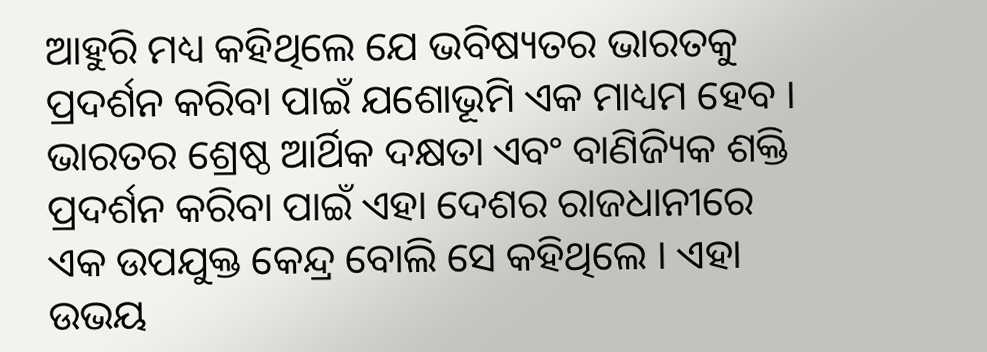ଆହୁରି ମଧ୍ୟ କହିଥିଲେ ଯେ ଭବିଷ୍ୟତର ଭାରତକୁ ପ୍ରଦର୍ଶନ କରିବା ପାଇଁ ଯଶୋଭୂମି ଏକ ମାଧ୍ୟମ ହେବ ।
ଭାରତର ଶ୍ରେଷ୍ଠ ଆର୍ଥିକ ଦକ୍ଷତା ଏବଂ ବାଣିଜ୍ୟିକ ଶକ୍ତି ପ୍ରଦର୍ଶନ କରିବା ପାଇଁ ଏହା ଦେଶର ରାଜଧାନୀରେ ଏକ ଉପଯୁକ୍ତ କେନ୍ଦ୍ର ବୋଲି ସେ କହିଥିଲେ । ଏହା ଉଭୟ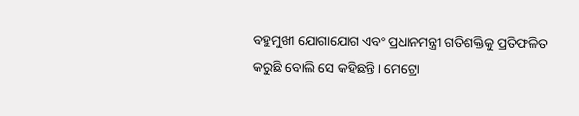ବହୁମୁଖୀ ଯୋଗାଯୋଗ ଏବଂ ପ୍ରଧାନମନ୍ତ୍ରୀ ଗତିଶକ୍ତିକୁ ପ୍ରତିଫଳିତ କରୁଛି ବୋଲି ସେ କହିଛନ୍ତି। ମେଟ୍ରୋ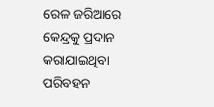ରେଳ ଜରିଆରେ କେନ୍ଦ୍ରକୁ ପ୍ରଦାନ କରାଯାଇଥିବା ପରିବହନ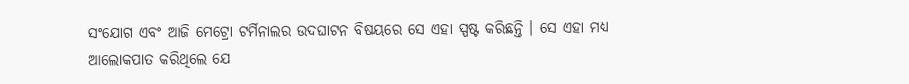ସଂଯୋଗ ଏବଂ ଆଜି ମେଟ୍ରୋ ଟର୍ମିନାଲର ଉଦଘାଟନ ବିଷୟରେ ସେ ଏହା ସ୍ପଷ୍ଟ କରିଛନ୍ତି । ସେ ଏହା ମଧ୍ୟ ଆଲୋକପାତ କରିଥିଲେ ଯେ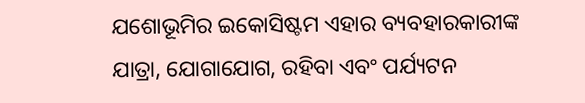ଯଶୋଭୂମିର ଇକୋସିଷ୍ଟମ ଏହାର ବ୍ୟବହାରକାରୀଙ୍କ ଯାତ୍ରା, ଯୋଗାଯୋଗ, ରହିବା ଏବଂ ପର୍ଯ୍ୟଟନ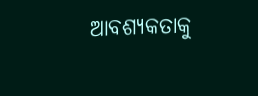ଆବଶ୍ୟକତାକୁ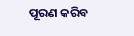ପୂରଣ କରିବ